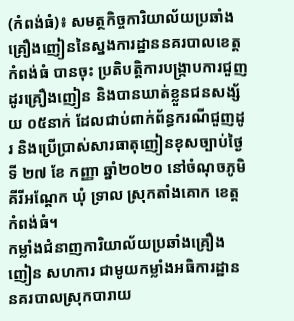(កំពង់ធំ)៖ សមត្ថកិច្ចការិយាល័យប្រឆាំងគ្រឿងញៀននៃស្នងការដ្ឋាននគរបាលខេត្តកំពង់ធំ បានចុះ ប្រតិបត្តិការបង្ក្រាបការជួញដូរគ្រឿងញៀន និងបានឃាត់ខ្លួនជនសង្ស័យ ០៥នាក់ ដែលជាប់ពាក់ព័ន្ធករណីជួញដូរ និងប្រើប្រាស់សារធាតុញៀនខុសច្បាប់ថ្ងៃទី ២៧ ខែ កញ្ញា ឆ្នាំ២០២០ នៅចំណុចភូមិ គីរីអណ្ដែក ឃុំ ទ្រាល ស្រុកតាំងគោក ខេត្តកំពង់ធំ។
កម្លាំងជំនាញការិយាល័យប្រឆាំងគ្រឿងញៀន សហការ ជាមូយកម្លាំងអធិការដ្ឋាននគរបាលស្រុកបារាយ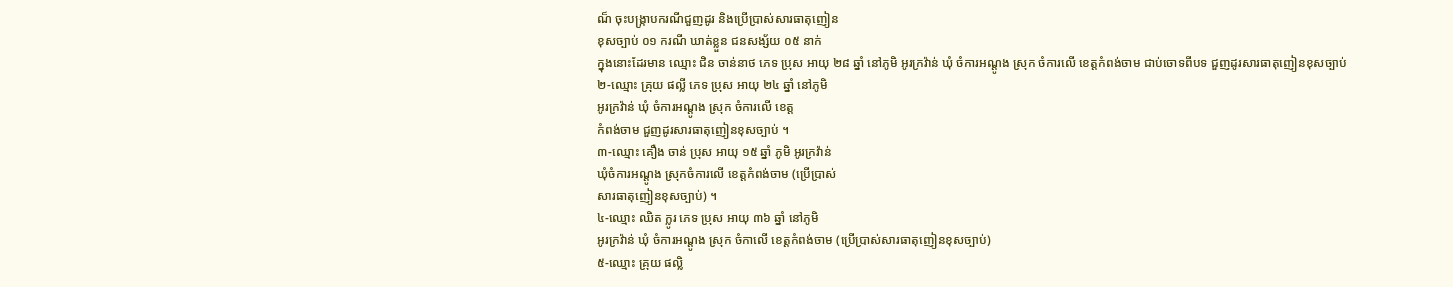ណ៏ ចុះបង្ក្រាបករណីជួញដូរ និងប្រើប្រាស់សារធាតុញៀន
ខុសច្បាប់ ០១ ករណី ឃាត់ខ្លួន ជនសង្ស័យ ០៥ នាក់
ក្នុងនោះដែរមាន ឈ្មោះ ជិន ចាន់នាថ ភេទ ប្រុស អាយុ ២៨ ឆ្នាំ នៅភូមិ អូរក្រវ៉ាន់ ឃុំ ចំការអណ្ដូង ស្រុក ចំការលើ ខេត្តកំពង់ចាម ជាប់ចោទពីបទ ជួញដូរសារធាតុញៀនខុសច្បាប់
២-ឈ្មោះ គ្រុយ ផល្លី ភេទ ប្រុស អាយុ ២៤ ឆ្នាំ នៅភូមិ
អូរក្រវ៉ាន់ ឃុំ ចំការអណ្ដូង ស្រុក ចំការលើ ខេត្ត
កំពង់ចាម ជួញដូរសារធាតុញៀនខុសច្បាប់ ។
៣-ឈ្មោះ គឿង ចាន់ ប្រុស អាយុ ១៥ ឆ្នាំ ភូមិ អូរក្រវ៉ាន់
ឃុំចំការអណ្ដូង ស្រុកចំការលើ ខេត្តកំពង់ចាម (ប្រើប្រាស់
សារធាតុញៀនខុសច្បាប់) ។
៤-ឈ្មោះ ឈិត ក្លូរ ភេទ ប្រុស អាយុ ៣៦ ឆ្នាំ នៅភូមិ
អូរក្រវ៉ាន់ ឃុំ ចំការអណ្ដូង ស្រុក ចំកាលើ ខេត្តកំពង់ចាម (ប្រើប្រាស់សារធាតុញៀនខុសច្បាប់)
៥-ឈ្មោះ គ្រុយ ផល្លិ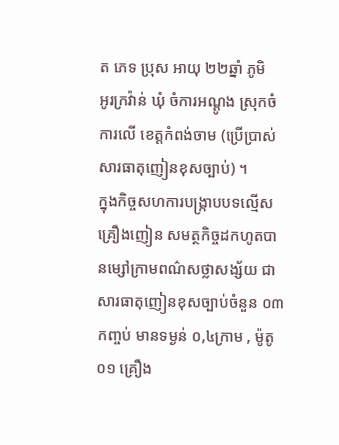ត ភេទ ប្រុស អាយុ ២២ឆ្នាំ ភូមិ
អូរក្រវ៉ាន់ ឃុំ ចំការអណ្ដូង ស្រុកចំការលើ ខេត្តកំពង់ចាម (ប្រើប្រាស់សារធាតុញៀនខុសច្បាប់) ។
ក្នុងកិច្ចសហការបង្រ្កាបបទល្មើសគ្រឿងញៀន សមត្ថកិច្ចដកហូតបានម្សៅក្រាមពណ៌សថ្លាសង្ស័យ ជា
សារធាតុញៀនខុសច្បាប់ចំនួន ០៣ កញ្ចប់ មានទម្ងន់ ០,៤ក្រាម , ម៉ូតូ ០១ គ្រឿង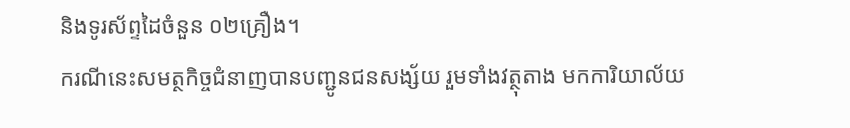និងទូរស័ព្ទដៃចំនួន ០២គ្រឿង។
ករណីនេះសមត្ថកិច្ចជំនាញបានបញ្ជូនជនសង្ស័យ រួមទាំងវត្ថុតាង មកការិយាល័យ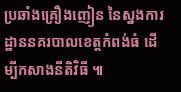ប្រឆាំងគ្រឿងញៀន នៃស្នងការដ្ឋាននគរបាលខេត្តកំពង់ធំ ដើម្បីកសាងនីតិវិធី ៕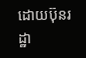ដោយប៊ុនរដ្ឋា